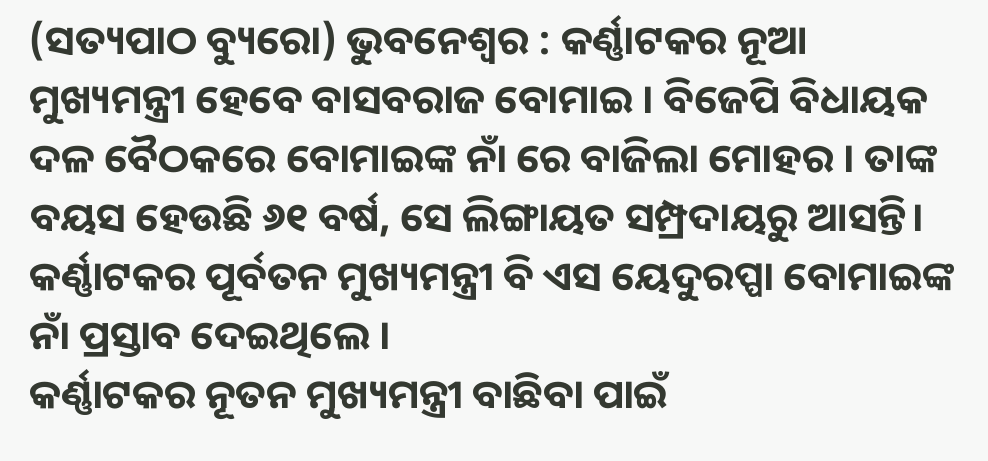(ସତ୍ୟପାଠ ବ୍ୟୁରୋ) ଭୁବନେଶ୍ୱର : କର୍ଣ୍ଣାଟକର ନୂଆ ମୁଖ୍ୟମନ୍ତ୍ରୀ ହେବେ ବାସବରାଜ ବୋମାଇ । ବିଜେପି ବିଧାୟକ ଦଳ ବୈଠକରେ ବୋମାଇଙ୍କ ନାଁ ରେ ବାଜିଲା ମୋହର । ତାଙ୍କ ବୟସ ହେଉଛି ୬୧ ବର୍ଷ, ସେ ଲିଙ୍ଗାୟତ ସମ୍ପ୍ରଦାୟରୁ ଆସନ୍ତି। କର୍ଣ୍ଣାଟକର ପୂର୍ବତନ ମୁଖ୍ୟମନ୍ତ୍ରୀ ବି ଏସ ୟେଦୁରପ୍ପା ବୋମାଇଙ୍କ ନାଁ ପ୍ରସ୍ତାବ ଦେଇଥିଲେ ।
କର୍ଣ୍ଣାଟକର ନୂତନ ମୁଖ୍ୟମନ୍ତ୍ରୀ ବାଛିବା ପାଇଁ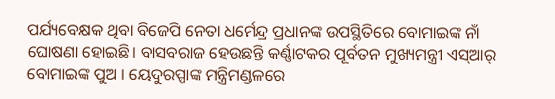ପର୍ଯ୍ୟବେକ୍ଷକ ଥିବା ବିଜେପି ନେତା ଧର୍ମେନ୍ଦ୍ର ପ୍ରଧାନଙ୍କ ଉପସ୍ଥିତିରେ ବୋମାଇଙ୍କ ନାଁ ଘୋଷଣା ହୋଇଛି। ବାସବରାଜ ହେଉଛନ୍ତି କର୍ଣ୍ଣାଟକର ପୂର୍ବତନ ମୁଖ୍ୟମନ୍ତ୍ରୀ ଏସ୍ଆର୍ ବୋମାଇଙ୍କ ପୁଅ । ୟେଦୁରପ୍ପାଙ୍କ ମନ୍ତ୍ରିମଣ୍ଡଳରେ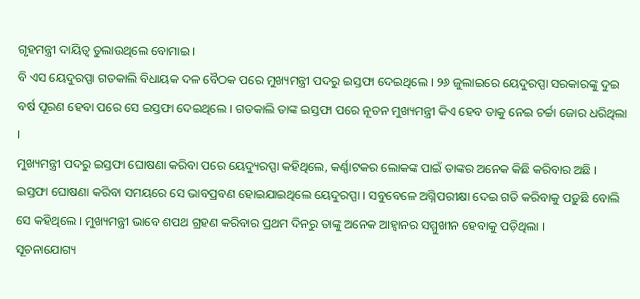ଗୃହମନ୍ତ୍ରୀ ଦାୟିତ୍ୱ ତୁଲାଉଥିଲେ ବୋମାଇ ।
ବି ଏସ ୟେଦୁରପ୍ପା ଗତକାଲି ବିଧାୟକ ଦଳ ବୈଠକ ପରେ ମୁଖ୍ୟମନ୍ତ୍ରୀ ପଦରୁ ଇସ୍ତଫା ଦେଇଥିଲେ । ୨୬ ଜୁଲାଇରେ ୟେଦୁରପ୍ପା ସରକାରଙ୍କୁ ଦୁଇ ବର୍ଷ ପୂରଣ ହେବା ପରେ ସେ ଇସ୍ତଫା ଦେଇଥିଲେ । ଗତକାଲି ତାଙ୍କ ଇସ୍ତଫା ପରେ ନୂତନ ମୁଖ୍ୟମନ୍ତ୍ରୀ କିଏ ହେବ ତାକୁ ନେଇ ଚର୍ଚ୍ଚା ଜୋର ଧରିଥିଲା ।
ମୁଖ୍ୟମନ୍ତ୍ରୀ ପଦରୁ ଇସ୍ତଫା ଘୋଷଣା କରିବା ପରେ ୟେଦ୍ୟୁରପ୍ପା କହିଥିଲେ, କର୍ଣ୍ଣାଟକର ଲୋକଙ୍କ ପାଇଁ ତାଙ୍କର ଅନେକ କିଛି କରିବାର ଅଛି । ଇସ୍ତଫା ଘୋଷଣା କରିବା ସମୟରେ ସେ ଭାବପ୍ରବଣ ହୋଇଯାଇଥିଲେ ୟେଦୁରପ୍ପା । ସବୁବେଳେ ଅଗ୍ନିପରୀକ୍ଷା ଦେଇ ଗତି କରିବାକୁ ପଡ଼ୁଛି ବୋଲି ସେ କହିଥିଲେ । ମୁଖ୍ୟମନ୍ତ୍ରୀ ଭାବେ ଶପଥ ଗ୍ରହଣ କରିବାର ପ୍ରଥମ ଦିନରୁ ତାଙ୍କୁ ଅନେକ ଆହ୍ୱାନର ସମ୍ମୁଖୀନ ହେବାକୁ ପଡ଼ିଥିଲା ।
ସୂଚନାଯୋଗ୍ୟ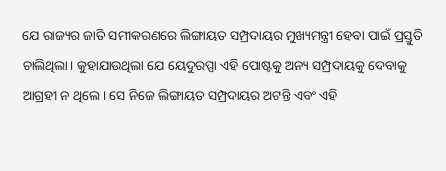ଯେ ରାଜ୍ୟର ଜାତି ସମୀକରଣରେ ଲିଙ୍ଗାୟତ ସମ୍ପ୍ରଦାୟର ମୁଖ୍ୟମନ୍ତ୍ରୀ ହେବା ପାଇଁ ପ୍ରସ୍ତୁତି ଚାଲିଥିଲା। କୁହାଯାଉଥିଲା ଯେ ୟେଦୁରପ୍ପା ଏହି ପୋଷ୍ଟକୁ ଅନ୍ୟ ସମ୍ପ୍ରଦାୟକୁ ଦେବାକୁ ଆଗ୍ରହୀ ନ ଥିଲେ। ସେ ନିଜେ ଲିଙ୍ଗାୟତ ସମ୍ପ୍ରଦାୟର ଅଟନ୍ତି ଏବଂ ଏହି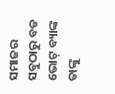ସମାଜର ସବୁଠାରୁ ବଡ ଭୋଟ୍ ବ୍ୟାଙ୍କ ତାଙ୍କୁ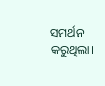ସମର୍ଥନ କରୁଥିଲା।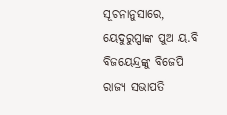ସୂଚନାନୁସାରେ, ୟେଦୁରୁପ୍ପାଙ୍କ ପୁଅ ୟ.ବି ବିଜୟେନ୍ଦ୍ରଙ୍କୁ ବିଜେପି ରାଜ୍ୟ ସଭାପତି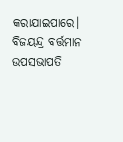କରାଯାଇପାରେ। ବିଜୟନ୍ଦ୍ର ବର୍ତ୍ତମାନ ଉପସଭାପତି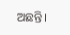ଅଛନ୍ତି।